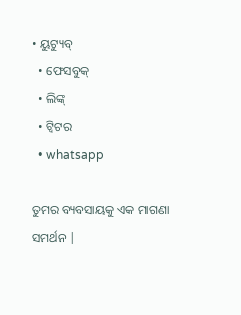• ୟୁଟ୍ୟୁବ୍
  • ଫେସବୁକ୍
  • ଲିଙ୍କ୍
  • ଟ୍ୱିଟର
  • whatsapp

ତୁମର ବ୍ୟବସାୟକୁ ଏକ ମାଗଣା ସମର୍ଥନ |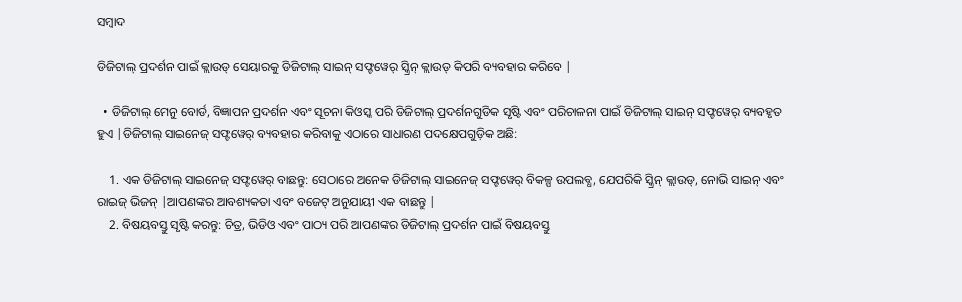ସମ୍ବାଦ

ଡିଜିଟାଲ୍ ପ୍ରଦର୍ଶନ ପାଇଁ କ୍ଲାଉଡ୍ ସେୟାରକୁ ଡିଜିଟାଲ୍ ସାଇନ୍ ସଫ୍ଟୱେର୍ ସ୍କ୍ରିନ୍ କ୍ଲାଉଡ୍ କିପରି ବ୍ୟବହାର କରିବେ |

  • ଡିଜିଟାଲ୍ ମେନୁ ବୋର୍ଡ, ବିଜ୍ଞାପନ ପ୍ରଦର୍ଶନ ଏବଂ ସୂଚନା କିଓସ୍କ ପରି ଡିଜିଟାଲ୍ ପ୍ରଦର୍ଶନଗୁଡିକ ସୃଷ୍ଟି ଏବଂ ପରିଚାଳନା ପାଇଁ ଡିଜିଟାଲ୍ ସାଇନ୍ ସଫ୍ଟୱେର୍ ବ୍ୟବହୃତ ହୁଏ |ଡିଜିଟାଲ୍ ସାଇନେଜ୍ ସଫ୍ଟୱେର୍ ବ୍ୟବହାର କରିବାକୁ ଏଠାରେ ସାଧାରଣ ପଦକ୍ଷେପଗୁଡ଼ିକ ଅଛି:

    1. ଏକ ଡିଜିଟାଲ୍ ସାଇନେଜ୍ ସଫ୍ଟୱେର୍ ବାଛନ୍ତୁ: ସେଠାରେ ଅନେକ ଡିଜିଟାଲ୍ ସାଇନେଜ୍ ସଫ୍ଟୱେର୍ ବିକଳ୍ପ ଉପଲବ୍ଧ, ଯେପରିକି ସ୍କ୍ରିନ୍ କ୍ଲାଉଡ୍, ନୋଭି ସାଇନ୍ ଏବଂ ରାଇଜ୍ ଭିଜନ୍ |ଆପଣଙ୍କର ଆବଶ୍ୟକତା ଏବଂ ବଜେଟ୍ ଅନୁଯାୟୀ ଏକ ବାଛନ୍ତୁ |
    2. ବିଷୟବସ୍ତୁ ସୃଷ୍ଟି କରନ୍ତୁ: ଚିତ୍ର, ଭିଡିଓ ଏବଂ ପାଠ୍ୟ ପରି ଆପଣଙ୍କର ଡିଜିଟାଲ୍ ପ୍ରଦର୍ଶନ ପାଇଁ ବିଷୟବସ୍ତୁ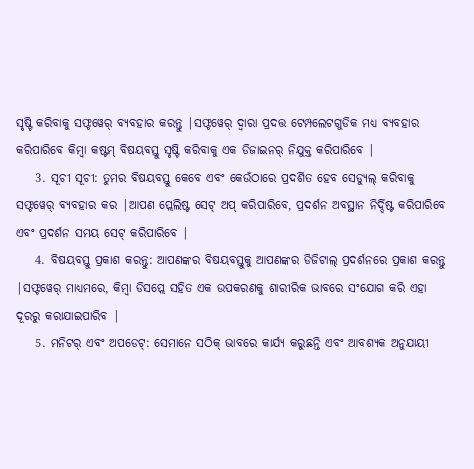ସୃଷ୍ଟି କରିବାକୁ ସଫ୍ଟୱେର୍ ବ୍ୟବହାର କରନ୍ତୁ |ସଫ୍ଟୱେର୍ ଦ୍ୱାରା ପ୍ରଦତ୍ତ ଟେମ୍ପଲେଟଗୁଡିକ ମଧ୍ୟ ବ୍ୟବହାର କରିପାରିବେ କିମ୍ବା କଷ୍ଟମ୍ ବିଷୟବସ୍ତୁ ସୃଷ୍ଟି କରିବାକୁ ଏକ ଡିଜାଇନର୍ ନିଯୁକ୍ତ କରିପାରିବେ |
    3. ସୂଚୀ ସୂଚୀ: ତୁମର ବିଷୟବସ୍ତୁ କେବେ ଏବଂ କେଉଁଠାରେ ପ୍ରଦର୍ଶିତ ହେବ ସେଡ୍ୟୁଲ୍ କରିବାକୁ ସଫ୍ଟୱେର୍ ବ୍ୟବହାର କର |ଆପଣ ପ୍ଲେଲିଷ୍ଟ ସେଟ୍ ଅପ୍ କରିପାରିବେ, ପ୍ରଦର୍ଶନ ଅବସ୍ଥାନ ନିର୍ଦ୍ଦିଷ୍ଟ କରିପାରିବେ ଏବଂ ପ୍ରଦର୍ଶନ ସମୟ ସେଟ୍ କରିପାରିବେ |
    4. ବିଷୟବସ୍ତୁ ପ୍ରକାଶ କରନ୍ତୁ: ଆପଣଙ୍କର ବିଷୟବସ୍ତୁକୁ ଆପଣଙ୍କର ଡିଜିଟାଲ୍ ପ୍ରଦର୍ଶନରେ ପ୍ରକାଶ କରନ୍ତୁ |ସଫ୍ଟୱେର୍ ମାଧ୍ୟମରେ, କିମ୍ବା ଡିସପ୍ଲେ ସହିତ ଏକ ଉପକରଣକୁ ଶାରୀରିକ ଭାବରେ ସଂଯୋଗ କରି ଏହା ଦୂରରୁ କରାଯାଇପାରିବ |
    5. ମନିଟର୍ ଏବଂ ଅପଡେଟ୍: ସେମାନେ ସଠିକ୍ ଭାବରେ କାର୍ଯ୍ୟ କରୁଛନ୍ତି ଏବଂ ଆବଶ୍ୟକ ଅନୁଯାୟୀ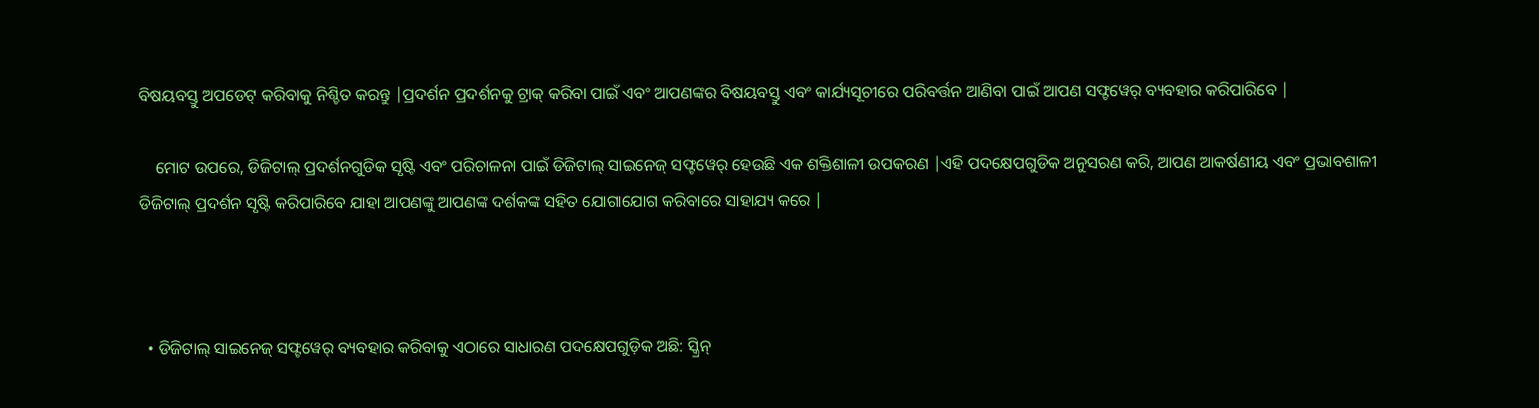ବିଷୟବସ୍ତୁ ଅପଡେଟ୍ କରିବାକୁ ନିଶ୍ଚିତ କରନ୍ତୁ |ପ୍ରଦର୍ଶନ ପ୍ରଦର୍ଶନକୁ ଟ୍ରାକ୍ କରିବା ପାଇଁ ଏବଂ ଆପଣଙ୍କର ବିଷୟବସ୍ତୁ ଏବଂ କାର୍ଯ୍ୟସୂଚୀରେ ପରିବର୍ତ୍ତନ ଆଣିବା ପାଇଁ ଆପଣ ସଫ୍ଟୱେର୍ ବ୍ୟବହାର କରିପାରିବେ |

    ମୋଟ ଉପରେ, ଡିଜିଟାଲ୍ ପ୍ରଦର୍ଶନଗୁଡିକ ସୃଷ୍ଟି ଏବଂ ପରିଚାଳନା ପାଇଁ ଡିଜିଟାଲ୍ ସାଇନେଜ୍ ସଫ୍ଟୱେର୍ ହେଉଛି ଏକ ଶକ୍ତିଶାଳୀ ଉପକରଣ |ଏହି ପଦକ୍ଷେପଗୁଡିକ ଅନୁସରଣ କରି, ଆପଣ ଆକର୍ଷଣୀୟ ଏବଂ ପ୍ରଭାବଶାଳୀ ଡିଜିଟାଲ୍ ପ୍ରଦର୍ଶନ ସୃଷ୍ଟି କରିପାରିବେ ଯାହା ଆପଣଙ୍କୁ ଆପଣଙ୍କ ଦର୍ଶକଙ୍କ ସହିତ ଯୋଗାଯୋଗ କରିବାରେ ସାହାଯ୍ୟ କରେ |



  • ଡିଜିଟାଲ୍ ସାଇନେଜ୍ ସଫ୍ଟୱେର୍ ବ୍ୟବହାର କରିବାକୁ ଏଠାରେ ସାଧାରଣ ପଦକ୍ଷେପଗୁଡ଼ିକ ଅଛି: ସ୍କ୍ରିନ୍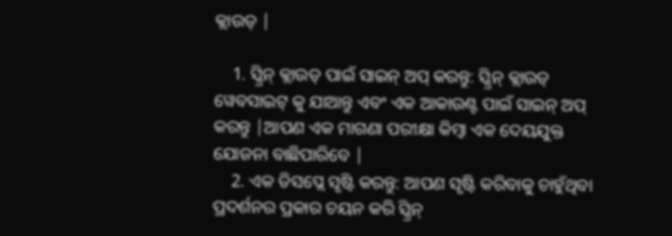କ୍ଲାଉଡ୍ |

    1. ସ୍କ୍ରିନ୍ କ୍ଲାଉଡ୍ ପାଇଁ ସାଇନ୍ ଅପ୍ କରନ୍ତୁ: ସ୍କ୍ରିନ୍ କ୍ଲାଉଡ୍ ୱେବସାଇଟ୍ କୁ ଯାଆନ୍ତୁ ଏବଂ ଏକ ଆକାଉଣ୍ଟ ପାଇଁ ସାଇନ୍ ଅପ୍ କରନ୍ତୁ |ଆପଣ ଏକ ମାଗଣା ପରୀକ୍ଷା କିମ୍ବା ଏକ ଦେୟଯୁକ୍ତ ଯୋଜନା ବାଛିପାରିବେ |
    2. ଏକ ଡିସପ୍ଲେ ସୃଷ୍ଟି କରନ୍ତୁ: ଆପଣ ସୃଷ୍ଟି କରିବାକୁ ଚାହୁଁଥିବା ପ୍ରଦର୍ଶନର ପ୍ରକାର ଚୟନ କରି ସ୍କ୍ରିନ୍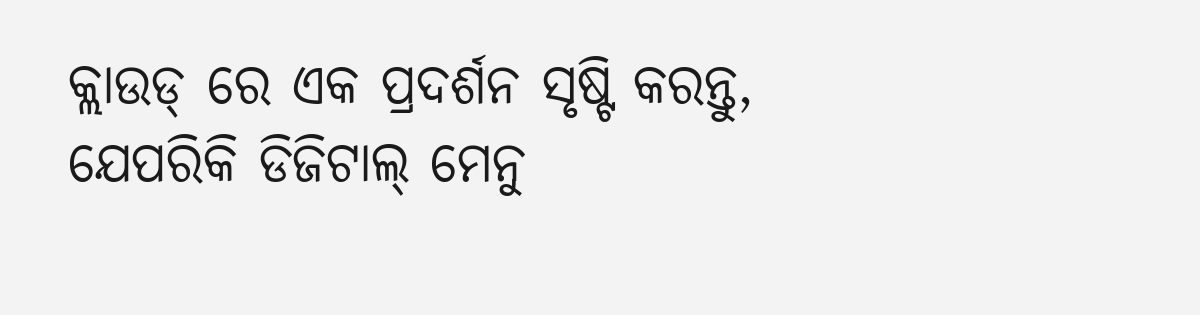କ୍ଲାଉଡ୍ ରେ ଏକ ପ୍ରଦର୍ଶନ ସୃଷ୍ଟି କରନ୍ତୁ, ଯେପରିକି ଡିଜିଟାଲ୍ ମେନୁ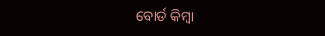ବୋର୍ଡ କିମ୍ବା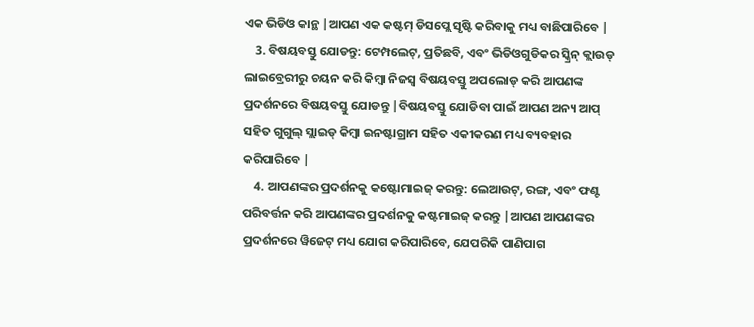ଏକ ଭିଡିଓ କାନ୍ଥ |ଆପଣ ଏକ କଷ୍ଟମ୍ ଡିସପ୍ଲେ ସୃଷ୍ଟି କରିବାକୁ ମଧ୍ୟ ବାଛିପାରିବେ |
    3. ବିଷୟବସ୍ତୁ ଯୋଡନ୍ତୁ: ଟେମ୍ପଲେଟ୍, ପ୍ରତିଛବି, ଏବଂ ଭିଡିଓଗୁଡିକର ସ୍କ୍ରିନ୍ କ୍ଲାଉଡ୍ ଲାଇବ୍ରେରୀରୁ ଚୟନ କରି କିମ୍ବା ନିଜସ୍ୱ ବିଷୟବସ୍ତୁ ଅପଲୋଡ୍ କରି ଆପଣଙ୍କ ପ୍ରଦର୍ଶନରେ ବିଷୟବସ୍ତୁ ଯୋଡନ୍ତୁ |ବିଷୟବସ୍ତୁ ଯୋଡିବା ପାଇଁ ଆପଣ ଅନ୍ୟ ଆପ୍ ସହିତ ଗୁଗୁଲ୍ ସ୍ଲାଇଡ୍ କିମ୍ବା ଇନଷ୍ଟାଗ୍ରାମ ସହିତ ଏକୀକରଣ ମଧ୍ୟ ବ୍ୟବହାର କରିପାରିବେ |
    4. ଆପଣଙ୍କର ପ୍ରଦର୍ଶନକୁ କଷ୍ଟୋମାଇଜ୍ କରନ୍ତୁ: ଲେଆଉଟ୍, ରଙ୍ଗ, ଏବଂ ଫଣ୍ଟ ପରିବର୍ତ୍ତନ କରି ଆପଣଙ୍କର ପ୍ରଦର୍ଶନକୁ କଷ୍ଟମାଇଜ୍ କରନ୍ତୁ |ଆପଣ ଆପଣଙ୍କର ପ୍ରଦର୍ଶନରେ ୱିଜେଟ୍ ମଧ୍ୟ ଯୋଗ କରିପାରିବେ, ଯେପରିକି ପାଣିପାଗ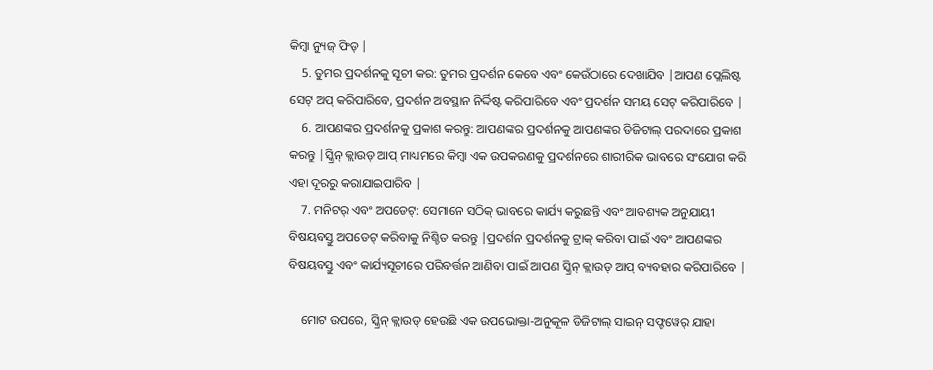କିମ୍ବା ନ୍ୟୁଜ୍ ଫିଡ୍ |
    5. ତୁମର ପ୍ରଦର୍ଶନକୁ ସୂଚୀ କର: ତୁମର ପ୍ରଦର୍ଶନ କେବେ ଏବଂ କେଉଁଠାରେ ଦେଖାଯିବ |ଆପଣ ପ୍ଲେଲିଷ୍ଟ ସେଟ୍ ଅପ୍ କରିପାରିବେ, ପ୍ରଦର୍ଶନ ଅବସ୍ଥାନ ନିର୍ଦ୍ଦିଷ୍ଟ କରିପାରିବେ ଏବଂ ପ୍ରଦର୍ଶନ ସମୟ ସେଟ୍ କରିପାରିବେ |
    6. ଆପଣଙ୍କର ପ୍ରଦର୍ଶନକୁ ପ୍ରକାଶ କରନ୍ତୁ: ଆପଣଙ୍କର ପ୍ରଦର୍ଶନକୁ ଆପଣଙ୍କର ଡିଜିଟାଲ୍ ପରଦାରେ ପ୍ରକାଶ କରନ୍ତୁ |ସ୍କ୍ରିନ୍ କ୍ଲାଉଡ୍ ଆପ୍ ମାଧ୍ୟମରେ କିମ୍ବା ଏକ ଉପକରଣକୁ ପ୍ରଦର୍ଶନରେ ଶାରୀରିକ ଭାବରେ ସଂଯୋଗ କରି ଏହା ଦୂରରୁ କରାଯାଇପାରିବ |
    7. ମନିଟର୍ ଏବଂ ଅପଡେଟ୍: ସେମାନେ ସଠିକ୍ ଭାବରେ କାର୍ଯ୍ୟ କରୁଛନ୍ତି ଏବଂ ଆବଶ୍ୟକ ଅନୁଯାୟୀ ବିଷୟବସ୍ତୁ ଅପଡେଟ୍ କରିବାକୁ ନିଶ୍ଚିତ କରନ୍ତୁ |ପ୍ରଦର୍ଶନ ପ୍ରଦର୍ଶନକୁ ଟ୍ରାକ୍ କରିବା ପାଇଁ ଏବଂ ଆପଣଙ୍କର ବିଷୟବସ୍ତୁ ଏବଂ କାର୍ଯ୍ୟସୂଚୀରେ ପରିବର୍ତ୍ତନ ଆଣିବା ପାଇଁ ଆପଣ ସ୍କ୍ରିନ୍ କ୍ଲାଉଡ୍ ଆପ୍ ବ୍ୟବହାର କରିପାରିବେ |

    ମୋଟ ଉପରେ, ସ୍କ୍ରିନ୍ କ୍ଲାଉଡ୍ ହେଉଛି ଏକ ଉପଭୋକ୍ତା-ଅନୁକୂଳ ଡିଜିଟାଲ୍ ସାଇନ୍ ସଫ୍ଟୱେର୍ ଯାହା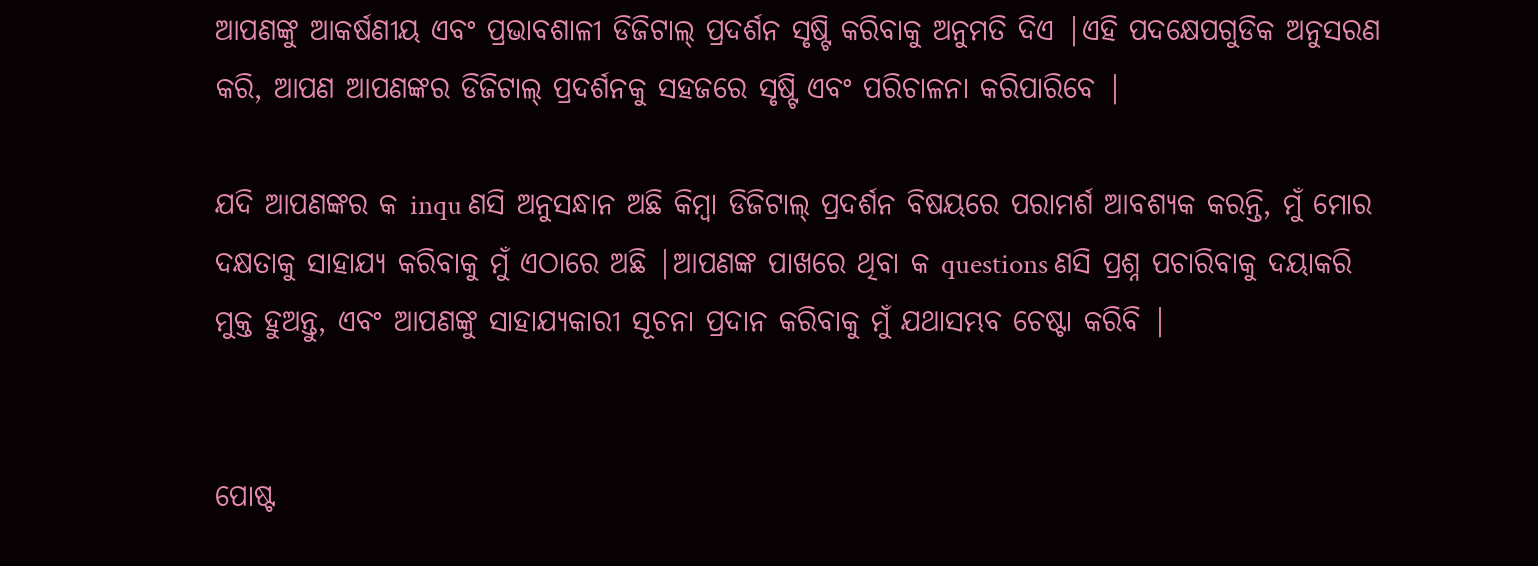ଆପଣଙ୍କୁ ଆକର୍ଷଣୀୟ ଏବଂ ପ୍ରଭାବଶାଳୀ ଡିଜିଟାଲ୍ ପ୍ରଦର୍ଶନ ସୃଷ୍ଟି କରିବାକୁ ଅନୁମତି ଦିଏ |ଏହି ପଦକ୍ଷେପଗୁଡିକ ଅନୁସରଣ କରି, ଆପଣ ଆପଣଙ୍କର ଡିଜିଟାଲ୍ ପ୍ରଦର୍ଶନକୁ ସହଜରେ ସୃଷ୍ଟି ଏବଂ ପରିଚାଳନା କରିପାରିବେ |

ଯଦି ଆପଣଙ୍କର କ inqu ଣସି ଅନୁସନ୍ଧାନ ଅଛି କିମ୍ବା ଡିଜିଟାଲ୍ ପ୍ରଦର୍ଶନ ବିଷୟରେ ପରାମର୍ଶ ଆବଶ୍ୟକ କରନ୍ତି, ମୁଁ ମୋର ଦକ୍ଷତାକୁ ସାହାଯ୍ୟ କରିବାକୁ ମୁଁ ଏଠାରେ ଅଛି |ଆପଣଙ୍କ ପାଖରେ ଥିବା କ questions ଣସି ପ୍ରଶ୍ନ ପଚାରିବାକୁ ଦୟାକରି ମୁକ୍ତ ହୁଅନ୍ତୁ, ଏବଂ ଆପଣଙ୍କୁ ସାହାଯ୍ୟକାରୀ ସୂଚନା ପ୍ରଦାନ କରିବାକୁ ମୁଁ ଯଥାସମ୍ଭବ ଚେଷ୍ଟା କରିବି |


ପୋଷ୍ଟ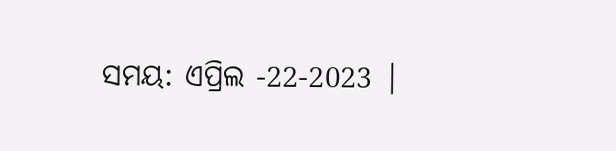ସମୟ: ଏପ୍ରିଲ -22-2023 |